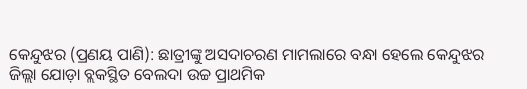କେନ୍ଦୁଝର (ପ୍ରଣୟ ପାଣି): ଛାତ୍ରୀଙ୍କୁ ଅସଦାଚରଣ ମାମଲାରେ ବନ୍ଧା ହେଲେ କେନ୍ଦୁଝର ଜିଲ୍ଲା ଯୋଡ଼ା ବ୍ଲକସ୍ଥିତ ବେଲଦା ଉଚ୍ଚ ପ୍ରାଥମିକ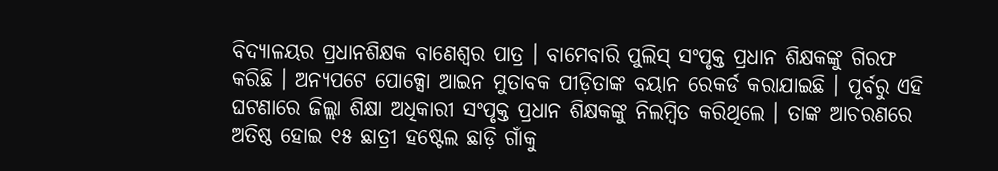ବିଦ୍ୟାଳୟର ପ୍ରଧାନଶିକ୍ଷକ ବାଣେଶ୍ୱର ପାତ୍ର । ବାମେବାରି ପୁଲିସ୍ ସଂପୃକ୍ତ ପ୍ରଧାନ ଶିକ୍ଷକଙ୍କୁ ଗିରଫ କରିଛି । ଅନ୍ୟପଟେ ପୋକ୍ସୋ ଆଇନ ମୁତାବକ ପୀଡ଼ିତାଙ୍କ ବୟାନ ରେକର୍ଡ କରାଯାଇଛି । ପୂର୍ବରୁ ଏହି ଘଟଣାରେ ଜିଲ୍ଲା ଶିକ୍ଷା ଅଧିକାରୀ ସଂପୃକ୍ତ ପ୍ରଧାନ ଶିକ୍ଷକଙ୍କୁ ନିଲମ୍ବିତ କରିଥିଲେ । ତାଙ୍କ ଆଚରଣରେ ଅତିଷ୍ଠ ହୋଇ ୧୫ ଛାତ୍ରୀ ହଷ୍ଟେଲ ଛାଡ଼ି ଗାଁକୁ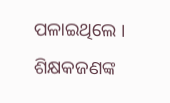ପଳାଇଥିଲେ । ଶିକ୍ଷକଜଣଙ୍କ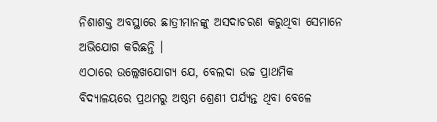ନିଶାଶକ୍ତ ଅବସ୍ଥାରେ ଛାତ୍ରୀମାନଙ୍କୁ ଅସଦାଚରଣ କରୁଥିବା ସେମାନେ ଅଭିଯୋଗ କରିଛନ୍ତି ।
ଏଠାରେ ଉଲ୍ଲେଖଯୋଗ୍ୟ ଯେ, ବେଲଦା ଉଚ୍ଚ ପ୍ରାଥମିକ ବିଦ୍ୟାଳୟରେ ପ୍ରଥମରୁ ଅଷ୍ଠମ ଶ୍ରେଣୀ ପର୍ଯ୍ୟନ୍ତ ଥିବା ବେଳେ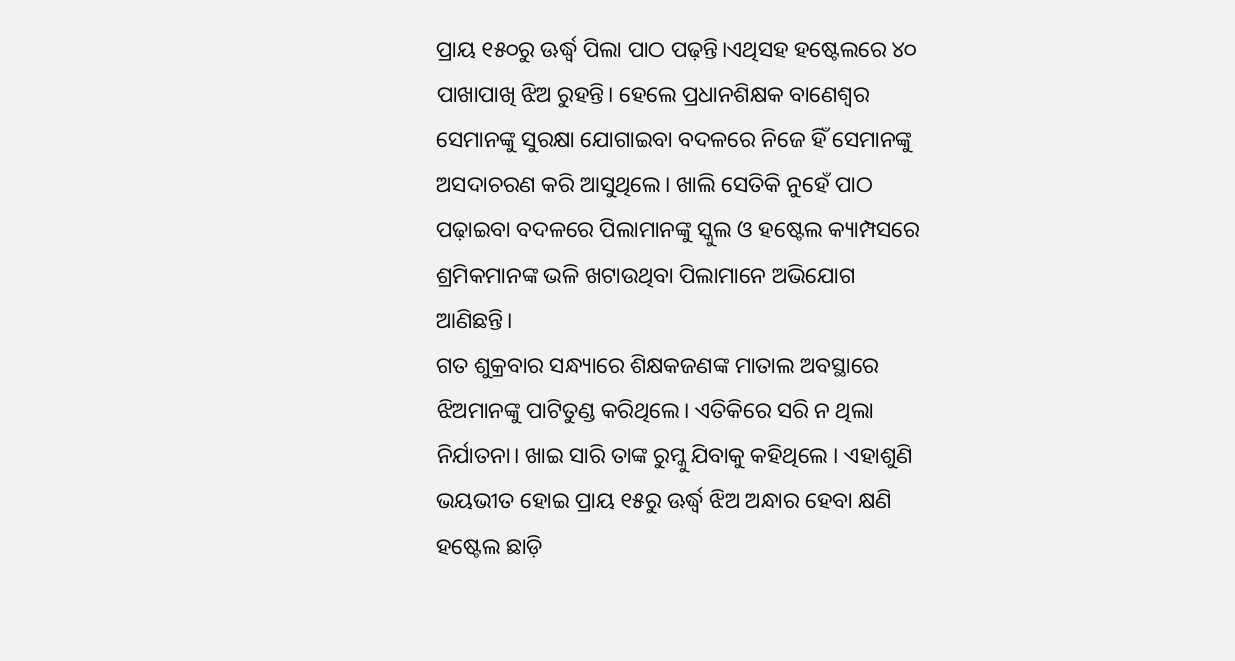ପ୍ରାୟ ୧୫୦ରୁ ଊର୍ଦ୍ଧ୍ୱ ପିଲା ପାଠ ପଢ଼ନ୍ତି।ଏଥିସହ ହଷ୍ଟେଲରେ ୪୦ ପାଖାପାଖି ଝିଅ ରୁହନ୍ତି। ହେଲେ ପ୍ରଧାନଶିକ୍ଷକ ବାଣେଶ୍ଵର ସେମାନଙ୍କୁ ସୁରକ୍ଷା ଯୋଗାଇବା ବଦଳରେ ନିଜେ ହିଁ ସେମାନଙ୍କୁ ଅସଦାଚରଣ କରି ଆସୁଥିଲେ। ଖାଲି ସେତିକି ନୁହେଁ ପାଠ ପଢ଼ାଇବା ବଦଳରେ ପିଲାମାନଙ୍କୁ ସ୍କୁଲ ଓ ହଷ୍ଟେଲ କ୍ୟାମ୍ପସରେ ଶ୍ରମିକମାନଙ୍କ ଭଳି ଖଟାଉଥିବା ପିଲାମାନେ ଅଭିଯୋଗ ଆଣିଛନ୍ତି।
ଗତ ଶୁକ୍ରବାର ସନ୍ଧ୍ୟାରେ ଶିକ୍ଷକଜଣଙ୍କ ମାତାଲ ଅବସ୍ଥାରେ ଝିଅମାନଙ୍କୁ ପାଟିତୁଣ୍ଡ କରିଥିଲେ। ଏତିକିରେ ସରି ନ ଥିଲା ନିର୍ଯାତନା। ଖାଇ ସାରି ତାଙ୍କ ରୁମ୍କୁ ଯିବାକୁ କହିଥିଲେ । ଏହାଶୁଣି ଭୟଭୀତ ହୋଇ ପ୍ରାୟ ୧୫ରୁ ଊର୍ଦ୍ଧ୍ୱ ଝିଅ ଅନ୍ଧାର ହେବା କ୍ଷଣି ହଷ୍ଟେଲ ଛାଡ଼ି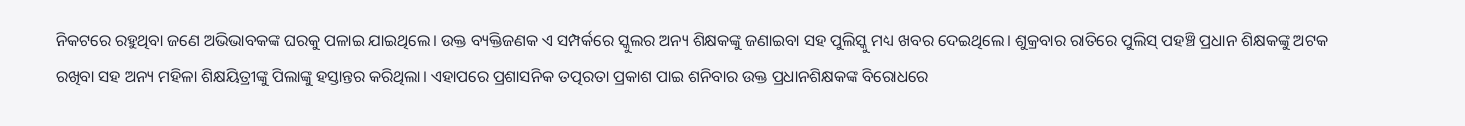ନିକଟରେ ରହୁଥିବା ଜଣେ ଅଭିଭାବକଙ୍କ ଘରକୁ ପଳାଇ ଯାଇଥିଲେ। ଉକ୍ତ ବ୍ୟକ୍ତିଜଣକ ଏ ସମ୍ପର୍କରେ ସ୍କୁଲର ଅନ୍ୟ ଶିକ୍ଷକଙ୍କୁ ଜଣାଇବା ସହ ପୁଲିସ୍କୁ ମଧ୍ୟ ଖବର ଦେଇଥିଲେ। ଶୁକ୍ରବାର ରାତିରେ ପୁଲିସ୍ ପହଞ୍ଚି ପ୍ରଧାନ ଶିକ୍ଷକଙ୍କୁ ଅଟକ ରଖିବା ସହ ଅନ୍ୟ ମହିଳା ଶିକ୍ଷୟିତ୍ରୀଙ୍କୁ ପିଲାଙ୍କୁ ହସ୍ତାନ୍ତର କରିଥିଲା। ଏହାପରେ ପ୍ରଶାସନିକ ତତ୍ପରତା ପ୍ରକାଶ ପାଇ ଶନିବାର ଉକ୍ତ ପ୍ରଧାନଶିକ୍ଷକଙ୍କ ବିରୋଧରେ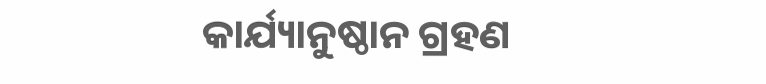କାର୍ଯ୍ୟାନୁଷ୍ଠାନ ଗ୍ରହଣ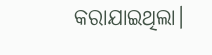କରାଯାଇଥିଲା।